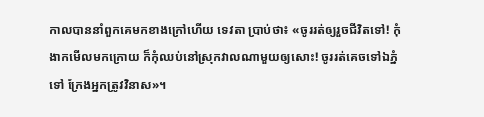កាលបាននាំពួកគេមកខាងក្រៅហើយ ទេវតា ប្រាប់ថា៖ «ចូររត់ឲ្យរួចជីវិតទៅ! កុំងាកមើលមកក្រោយ ក៏កុំឈប់នៅស្រុកវាលណាមួយឲ្យសោះ! ចូររត់គេចទៅឯភ្នំទៅ ក្រែងអ្នកត្រូវវិនាស»។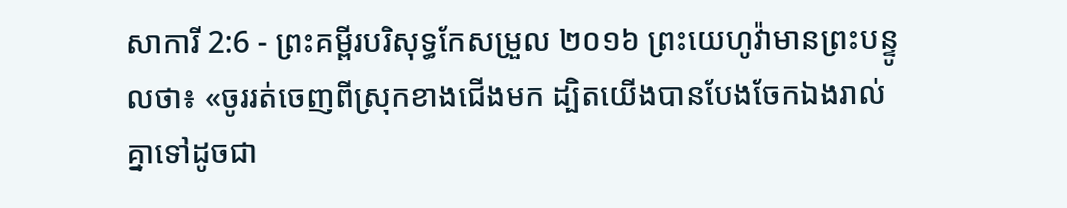សាការី 2:6 - ព្រះគម្ពីរបរិសុទ្ធកែសម្រួល ២០១៦ ព្រះយេហូវ៉ាមានព្រះបន្ទូលថា៖ «ចូររត់ចេញពីស្រុកខាងជើងមក ដ្បិតយើងបានបែងចែកឯងរាល់គ្នាទៅដូចជា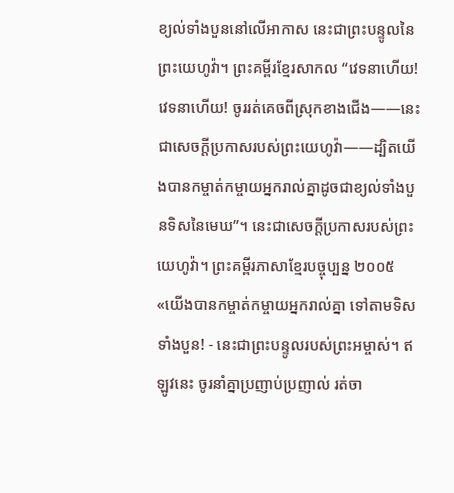ខ្យល់ទាំងបួននៅលើអាកាស នេះជាព្រះបន្ទូលនៃព្រះយេហូវ៉ា។ ព្រះគម្ពីរខ្មែរសាកល “វេទនាហើយ! វេទនាហើយ! ចូររត់គេចពីស្រុកខាងជើង——នេះជាសេចក្ដីប្រកាសរបស់ព្រះយេហូវ៉ា——ដ្បិតយើងបានកម្ចាត់កម្ចាយអ្នករាល់គ្នាដូចជាខ្យល់ទាំងបួនទិសនៃមេឃ”។ នេះជាសេចក្ដីប្រកាសរបស់ព្រះយេហូវ៉ា។ ព្រះគម្ពីរភាសាខ្មែរបច្ចុប្បន្ន ២០០៥ «យើងបានកម្ចាត់កម្ចាយអ្នករាល់គ្នា ទៅតាមទិសទាំងបួន! - នេះជាព្រះបន្ទូលរបស់ព្រះអម្ចាស់។ ឥឡូវនេះ ចូរនាំគ្នាប្រញាប់ប្រញាល់ រត់ចា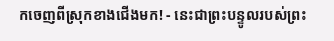កចេញពីស្រុកខាងជើងមក! - នេះជាព្រះបន្ទូលរបស់ព្រះ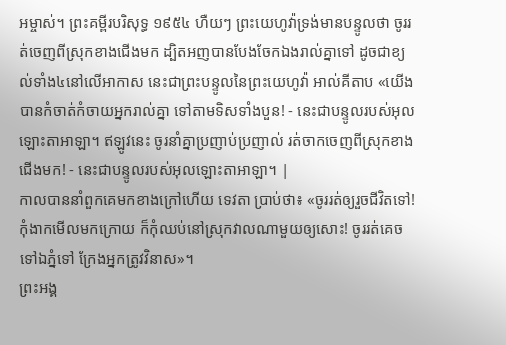អម្ចាស់។ ព្រះគម្ពីរបរិសុទ្ធ ១៩៥៤ ហឺយៗ ព្រះយេហូវ៉ាទ្រង់មានបន្ទូលថា ចូររត់ចេញពីស្រុកខាងជើងមក ដ្បិតអញបានបែងចែកឯងរាល់គ្នាទៅ ដូចជាខ្យល់ទាំង៤នៅលើអាកាស នេះជាព្រះបន្ទូលនៃព្រះយេហូវ៉ា អាល់គីតាប «យើងបានកំចាត់កំចាយអ្នករាល់គ្នា ទៅតាមទិសទាំងបួន! - នេះជាបន្ទូលរបស់អុលឡោះតាអាឡា។ ឥឡូវនេះ ចូរនាំគ្នាប្រញាប់ប្រញាល់ រត់ចាកចេញពីស្រុកខាងជើងមក! - នេះជាបន្ទូលរបស់អុលឡោះតាអាឡា។ |
កាលបាននាំពួកគេមកខាងក្រៅហើយ ទេវតា ប្រាប់ថា៖ «ចូររត់ឲ្យរួចជីវិតទៅ! កុំងាកមើលមកក្រោយ ក៏កុំឈប់នៅស្រុកវាលណាមួយឲ្យសោះ! ចូររត់គេចទៅឯភ្នំទៅ ក្រែងអ្នកត្រូវវិនាស»។
ព្រះអង្គ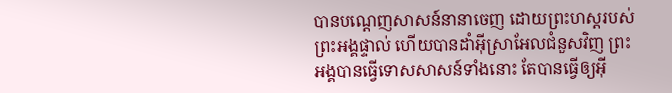បានបណ្តេញសាសន៍នានាចេញ ដោយព្រះហស្តរបស់ព្រះអង្គផ្ទាល់ ហើយបានដាំអ៊ីស្រាអែលជំនួសវិញ ព្រះអង្គបានធ្វើទោសសាសន៍ទាំងនោះ តែបានធ្វើឲ្យអ៊ី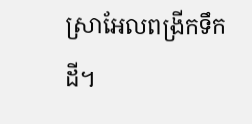ស្រាអែលពង្រីកទឹកដី។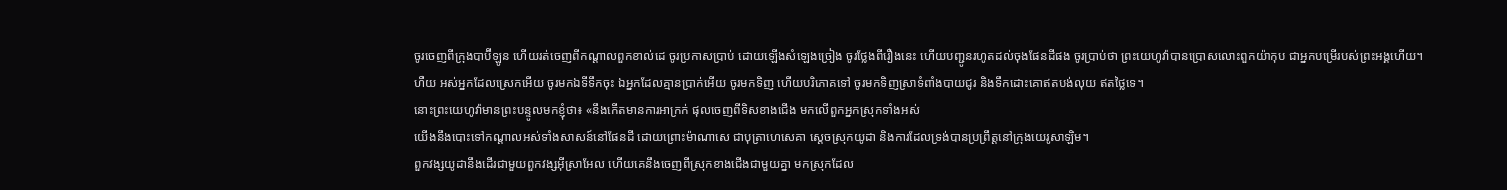ចូរចេញពីក្រុងបាប៊ីឡូន ហើយរត់ចេញពីកណ្ដាលពួកខាល់ដេ ចូរប្រកាសប្រាប់ ដោយឡើងសំឡេងច្រៀង ចូរថ្លែងពីរឿងនេះ ហើយបញ្ជូនរហូតដល់ចុងផែនដីផង ចូរប្រាប់ថា ព្រះយេហូវ៉ាបានប្រោសលោះពួកយ៉ាកុប ជាអ្នកបម្រើរបស់ព្រះអង្គហើយ។
ហឺយ អស់អ្នកដែលស្រេកអើយ ចូរមកឯទីទឹកចុះ ឯអ្នកដែលគ្មានប្រាក់អើយ ចូរមកទិញ ហើយបរិភោគទៅ ចូរមកទិញស្រាទំពាំងបាយជូរ និងទឹកដោះគោឥតបង់លុយ ឥតថ្លៃទេ។
នោះព្រះយេហូវ៉ាមានព្រះបន្ទូលមកខ្ញុំថា៖ «នឹងកើតមានការអាក្រក់ ផុលចេញពីទិសខាងជើង មកលើពួកអ្នកស្រុកទាំងអស់
យើងនឹងបោះទៅកណ្ដាលអស់ទាំងសាសន៍នៅផែនដី ដោយព្រោះម៉ាណាសេ ជាបុត្រាហេសេគា ស្តេចស្រុកយូដា និងការដែលទ្រង់បានប្រព្រឹត្តនៅក្រុងយេរូសាឡិម។
ពួកវង្សយូដានឹងដើរជាមួយពួកវង្សអ៊ីស្រាអែល ហើយគេនឹងចេញពីស្រុកខាងជើងជាមួយគ្នា មកស្រុកដែល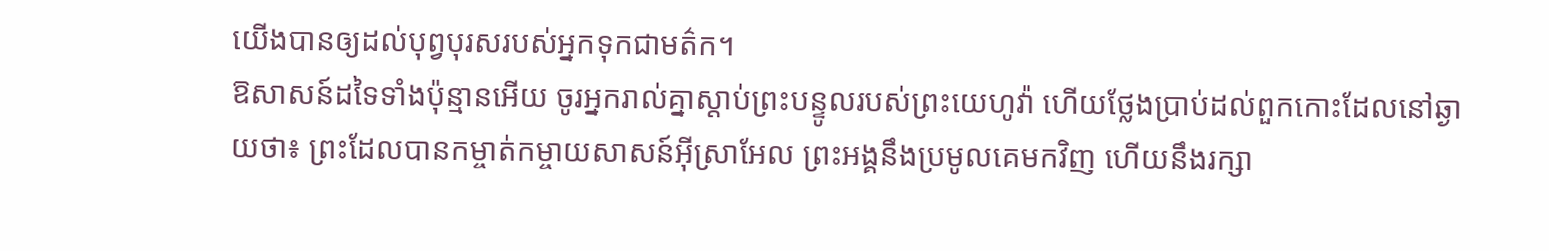យើងបានឲ្យដល់បុព្វបុរសរបស់អ្នកទុកជាមត៌ក។
ឱសាសន៍ដទៃទាំងប៉ុន្មានអើយ ចូរអ្នករាល់គ្នាស្តាប់ព្រះបន្ទូលរបស់ព្រះយេហូវ៉ា ហើយថ្លែងប្រាប់ដល់ពួកកោះដែលនៅឆ្ងាយថា៖ ព្រះដែលបានកម្ចាត់កម្ចាយសាសន៍អ៊ីស្រាអែល ព្រះអង្គនឹងប្រមូលគេមកវិញ ហើយនឹងរក្សា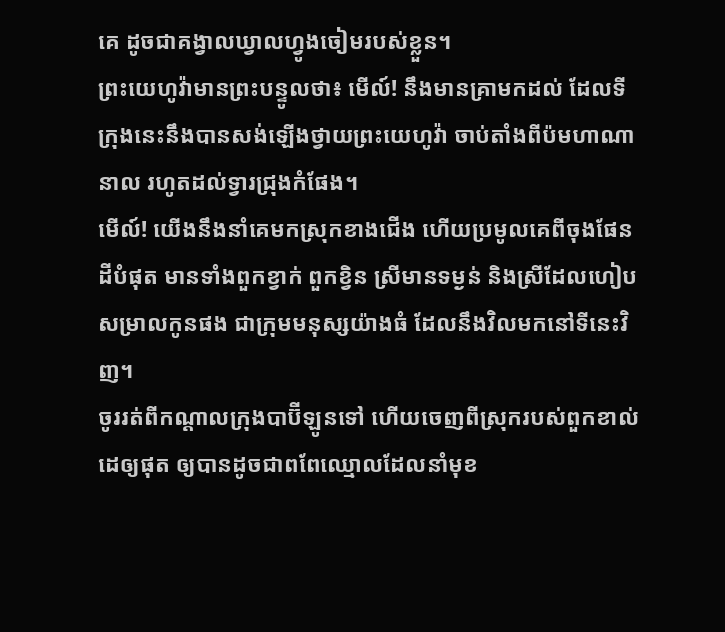គេ ដូចជាគង្វាលឃ្វាលហ្វូងចៀមរបស់ខ្លួន។
ព្រះយេហូវ៉ាមានព្រះបន្ទូលថា៖ មើល៍! នឹងមានគ្រាមកដល់ ដែលទីក្រុងនេះនឹងបានសង់ឡើងថ្វាយព្រះយេហូវ៉ា ចាប់តាំងពីប៉មហាណានាល រហូតដល់ទ្វារជ្រុងកំផែង។
មើល៍! យើងនឹងនាំគេមកស្រុកខាងជើង ហើយប្រមូលគេពីចុងផែនដីបំផុត មានទាំងពួកខ្វាក់ ពួកខ្វិន ស្រីមានទម្ងន់ និងស្រីដែលហៀបសម្រាលកូនផង ជាក្រុមមនុស្សយ៉ាងធំ ដែលនឹងវិលមកនៅទីនេះវិញ។
ចូររត់ពីកណ្ដាលក្រុងបាប៊ីឡូនទៅ ហើយចេញពីស្រុករបស់ពួកខាល់ដេឲ្យផុត ឲ្យបានដូចជាពពែឈ្មោលដែលនាំមុខ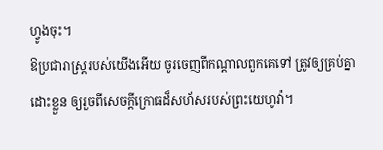ហ្វូងចុះ។
ឱប្រជារាស្ត្ររបស់យើងអើយ ចូរចេញពីកណ្ដាលពួកគេទៅ ត្រូវឲ្យគ្រប់គ្នាដោះខ្លួន ឲ្យរួចពីសេចក្ដីក្រោធដ៏សហ័សរបស់ព្រះយេហូវ៉ា។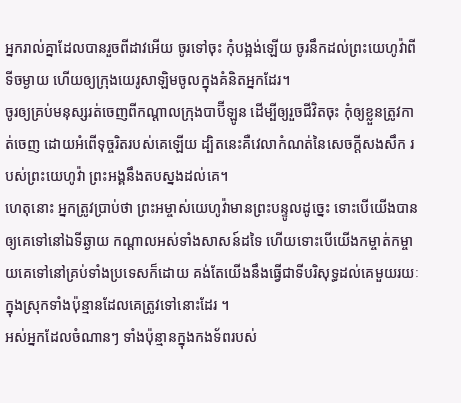អ្នករាល់គ្នាដែលបានរួចពីដាវអើយ ចូរទៅចុះ កុំបង្អង់ឡើយ ចូរនឹកដល់ព្រះយេហូវ៉ាពីទីចម្ងាយ ហើយឲ្យក្រុងយេរូសាឡិមចូលក្នុងគំនិតអ្នកដែរ។
ចូរឲ្យគ្រប់មនុស្សរត់ចេញពីកណ្ដាលក្រុងបាប៊ីឡូន ដើម្បីឲ្យរួចជីវិតចុះ កុំឲ្យខ្លួនត្រូវកាត់ចេញ ដោយអំពើទុច្ចរិតរបស់គេឡើយ ដ្បិតនេះគឺវេលាកំណត់នៃសេចក្ដីសងសឹក របស់ព្រះយេហូវ៉ា ព្រះអង្គនឹងតបស្នងដល់គេ។
ហេតុនោះ អ្នកត្រូវប្រាប់ថា ព្រះអម្ចាស់យេហូវ៉ាមានព្រះបន្ទូលដូច្នេះ ទោះបើយើងបានឲ្យគេទៅនៅឯទីឆ្ងាយ កណ្ដាលអស់ទាំងសាសន៍ដទៃ ហើយទោះបើយើងកម្ចាត់កម្ចាយគេទៅនៅគ្រប់ទាំងប្រទេសក៏ដោយ គង់តែយើងនឹងធ្វើជាទីបរិសុទ្ធដល់គេមួយរយៈ ក្នុងស្រុកទាំងប៉ុន្មានដែលគេត្រូវទៅនោះដែរ ។
អស់អ្នកដែលចំណានៗ ទាំងប៉ុន្មានក្នុងកងទ័ពរបស់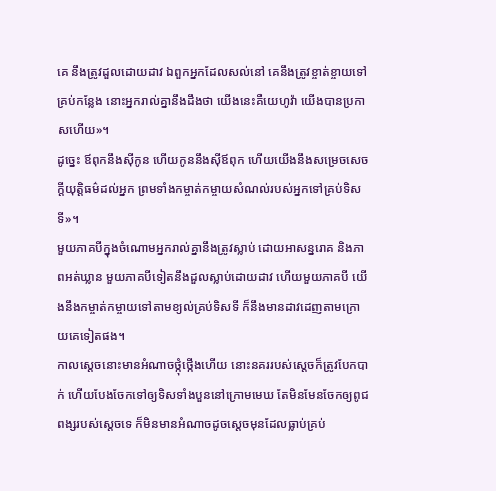គេ នឹងត្រូវដួលដោយដាវ ឯពួកអ្នកដែលសល់នៅ គេនឹងត្រូវខ្ចាត់ខ្ចាយទៅគ្រប់កន្លែង នោះអ្នករាល់គ្នានឹងដឹងថា យើងនេះគឺយេហូវ៉ា យើងបានប្រកាសហើយ»។
ដូច្នេះ ឪពុកនឹងស៊ីកូន ហើយកូននឹងស៊ីឪពុក ហើយយើងនឹងសម្រេចសេចក្ដីយុត្តិធម៌ដល់អ្នក ព្រមទាំងកម្ចាត់កម្ចាយសំណល់របស់អ្នកទៅគ្រប់ទិសទី»។
មួយភាគបីក្នុងចំណោមអ្នករាល់គ្នានឹងត្រូវស្លាប់ ដោយអាសន្នរោគ និងភាពអត់ឃ្លាន មួយភាគបីទៀតនឹងដួលស្លាប់ដោយដាវ ហើយមួយភាគបី យើងនឹងកម្ចាត់កម្ចាយទៅតាមខ្យល់គ្រប់ទិសទី ក៏នឹងមានដាវដេញតាមក្រោយគេទៀតផង។
កាលស្តេចនោះមានអំណាចថ្កុំថ្កើងហើយ នោះនគររបស់ស្ដេចក៏ត្រូវបែកបាក់ ហើយបែងចែកទៅឲ្យទិសទាំងបួននៅក្រោមមេឃ តែមិនមែនចែកឲ្យពូជពង្សរបស់ស្តេចទេ ក៏មិនមានអំណាចដូចស្តេចមុនដែលធ្លាប់គ្រប់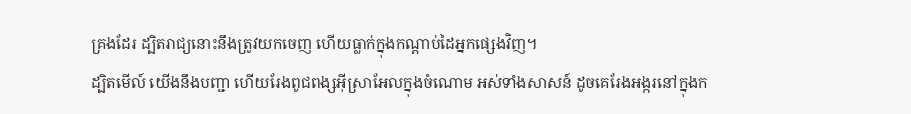គ្រងដែរ ដ្បិតរាជ្យនោះនឹងត្រូវយកចេញ ហើយធ្លាក់ក្នុងកណ្ដាប់ដៃអ្នកផ្សេងវិញ។
ដ្បិតមើល៍ យើងនឹងបញ្ជា ហើយរែងពូជពង្សអ៊ីស្រាអែលក្នុងចំណោម អស់ទាំងសាសន៍ ដូចគេរែងអង្ករនៅក្នុងក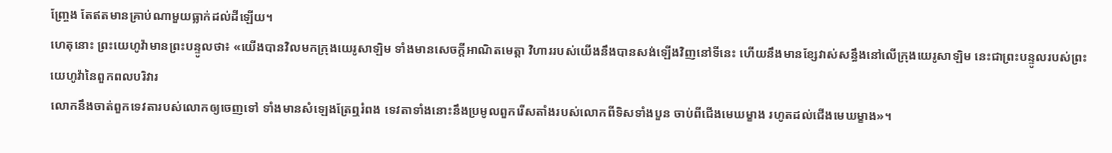ញ្ច្រែង តែឥតមានគ្រាប់ណាមួយធ្លាក់ដល់ដីឡើយ។
ហេតុនោះ ព្រះយេហូវ៉ាមានព្រះបន្ទូលថា៖ «យើងបានវិលមកក្រុងយេរូសាឡិម ទាំងមានសេចក្ដីអាណិតមេត្តា វិហាររបស់យើងនឹងបានសង់ឡើងវិញនៅទីនេះ ហើយនឹងមានខ្សែវាស់សន្ធឹងនៅលើក្រុងយេរូសាឡិម នេះជាព្រះបន្ទូលរបស់ព្រះយេហូវ៉ានៃពួកពលបរិវារ
លោកនឹងចាត់ពួកទេវតារបស់លោកឲ្យចេញទៅ ទាំងមានសំឡេងត្រែឮរំពង ទេវតាទាំងនោះនឹងប្រមូលពួករើសតាំងរបស់លោកពីទិសទាំងបួន ចាប់ពីជើងមេឃម្ខាង រហូតដល់ជើងមេឃម្ខាង»។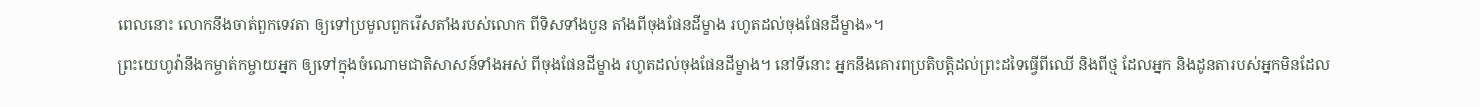ពេលនោះ លោកនឹងចាត់ពួកទេវតា ឲ្យទៅប្រមូលពួករើសតាំងរបស់លោក ពីទិសទាំងបួន តាំងពីចុងផែនដីម្ខាង រហូតដល់ចុងផែនដីម្ខាង»។
ព្រះយេហូវ៉ានឹងកម្ចាត់កម្ចាយអ្នក ឲ្យទៅក្នុងចំណោមជាតិសាសន៍ទាំងអស់ ពីចុងផែនដីម្ខាង រហូតដល់ចុងផែនដីម្ខាង។ នៅទីនោះ អ្នកនឹងគោរពប្រតិបត្តិដល់ព្រះដទៃធ្វើពីឈើ និងពីថ្ម ដែលអ្នក និងដូនតារបស់អ្នកមិនដែល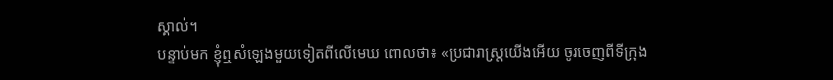ស្គាល់។
បន្ទាប់មក ខ្ញុំឮសំឡេងមួយទៀតពីលើមេឃ ពោលថា៖ «ប្រជារាស្ត្រយើងអើយ ចូរចេញពីទីក្រុង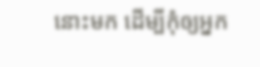នោះមក ដើម្បីកុំឲ្យអ្នក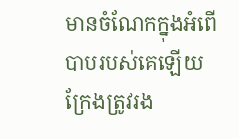មានចំណែកក្នុងអំពើបាបរបស់គេឡើយ ក្រែងត្រូវរង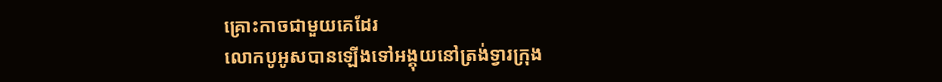គ្រោះកាចជាមួយគេដែរ
លោកបូអូសបានឡើងទៅអង្គុយនៅត្រង់ទ្វារក្រុង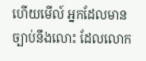ហើយមើល៍ អ្នកដែលមានច្បាប់នឹងលោះ ដែលលោក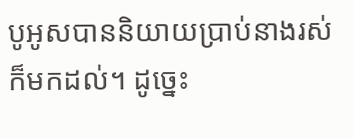បូអូសបាននិយាយប្រាប់នាងរស់ក៏មកដល់។ ដូច្នេះ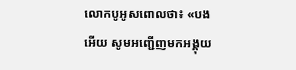លោកបូអូសពោលថា៖ «បងអើយ សូមអញ្ជើញមកអង្គុយ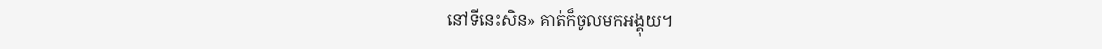នៅទីនេះសិន» គាត់ក៏ចូលមកអង្គុយ។